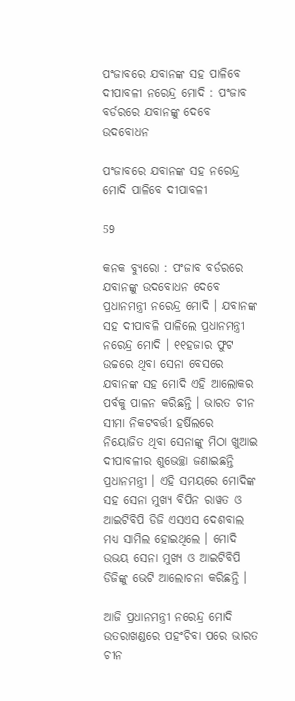ପଂଜାବରେ ଯବାନଙ୍କ ସହ ପାଳିବେ ଦୀପାବଳୀ ନରେନ୍ଦ୍ର ମୋଦି : ପଂଜାବ ବର୍ଡରରେ ଯବାନଙ୍କୁ ଦେବେ ଉଦବୋଧନ

ପଂଜାବରେ ଯବାନଙ୍କ ସହ ନରେନ୍ଦ୍ର ମୋଦି ପାଳିବେ ଦୀପାବଳୀ

59

କନକ ବ୍ୟୁରୋ : ପଂଜାବ ବର୍ଡରରେ ଯବାନଙ୍କୁ ଉଦବୋଧନ ଦେବେ ପ୍ରଧାନମନ୍ତ୍ରୀ ନରେନ୍ଦ୍ର ମୋଦି । ଯବାନଙ୍କ ସହ ଦୀପାବଳି ପାଳିଲେ ପ୍ରଧାନମନ୍ତ୍ରୀ ନରେନ୍ଦ୍ର ମୋଦି । ୧୧ହଜାର ଫୁଟ ଉଚ୍ଚରେ ଥିବା ସେନା ବେସରେ ଯବାନଙ୍କ ସହ ମୋଦି ଏହି ଆଲୋକର ପର୍ବକୁ ପାଳନ କରିଛନ୍ତି । ଭାରତ ଚୀନ ସୀମା ନିକଟବର୍ତ୍ତୀ ହର୍ଷିଲରେ ନିୟୋଜିତ ଥିବା ସେନାଙ୍କୁ ମିଠା ଖୁଆଇ ଦୀପାବଳୀର ଶୁଭେଚ୍ଛା ଜଣାଇଛନ୍ତି ପ୍ରଧାନମନ୍ତ୍ରୀ । ଏହି ସମୟରେ ମୋଦିଙ୍କ ସହ ସେନା ମୁଖ୍ୟ ବିପିନ ରାୱତ ଓ ଆଇଟିବିପି ଡିଜି ଏସଏସ ଦେଶବାଲ ମଧ୍ୟ ସାମିଲ ହୋଇଥିଲେ । ମୋଦି ଉଭୟ ସେନା ମୁଖ୍ୟ ଓ ଆଇଟିବିପି ଡିଜିଙ୍କୁ ଭେଟି ଆଲୋଚନା କରିଛନ୍ତି ।

ଆଜି ପ୍ରଧାନମନ୍ତ୍ରୀ ନରେନ୍ଦ୍ର ମୋଦି ଉତରାଖଣ୍ଡରେ ପହଂଚିବା ପରେ ଭାରତ ଚୀନ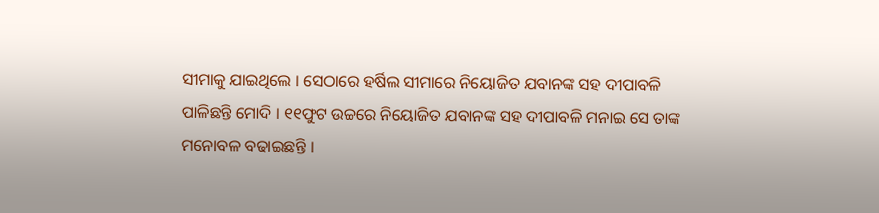ସୀମାକୁ ଯାଇଥିଲେ । ସେଠାରେ ହର୍ଷିଲ ସୀମାରେ ନିୟୋଜିତ ଯବାନଙ୍କ ସହ ଦୀପାବଳି ପାଳିଛନ୍ତି ମୋଦି । ୧୧ଫୁଟ ଉଚ୍ଚରେ ନିୟୋଜିତ ଯବାନଙ୍କ ସହ ଦୀପାବଳି ମନାଇ ସେ ତାଙ୍କ ମନୋବଳ ବଢାଇଛନ୍ତି ।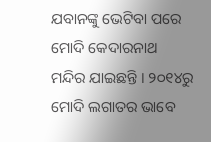ଯବାନଙ୍କୁ ଭେଟିବା ପରେ ମୋଦି କେଦାରନାଥ ମନ୍ଦିର ଯାଇଛନ୍ତି । ୨୦୧୪ରୁ ମୋଦି ଲଗାତର ଭାବେ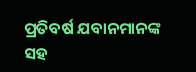ପ୍ରତିବର୍ଷ ଯବାନମାନଙ୍କ ସହ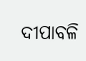ଦୀପାବଳି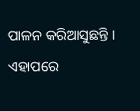ପାଳନ କରିଆସୁଛନ୍ତି । ଏହାପରେ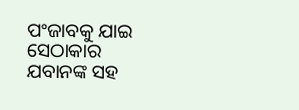ପଂଜାବକୁ ଯାଇ ସେଠାକାର ଯବାନଙ୍କ ସହ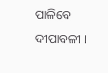ପାଳିବେ ଦୀପାବଳୀ ।